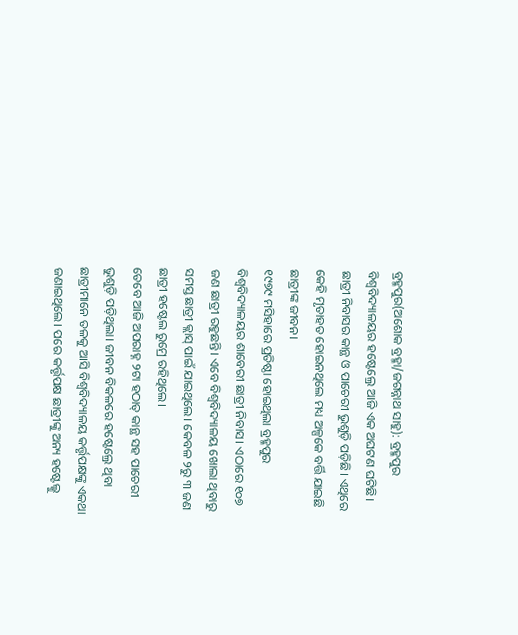ବ୍ରହ୍ମପୁର(ଅଶୋକ ବ୍ରହ୍ମା/ଜଗନ୍ନାଥ ସାହୁ): ବ୍ରହ୍ମପୁର ବିଶ୍ୱବିଦ୍ୟାଳୟର ହଷ୍ଟେଲ୍ରେ ଆଜି ଏକ ଅଘଟଣ ଘଟିଛି। ଛାତ୍ରୀ ନିବାସର କାନ୍ଥ ଓ ପାଚେରୀ ଭୁଶୁଡ଼ି ପଡ଼ିଛି। ଏଥିରେ କେହି ମୃତାହତ ହୋଇନଥିଲେ ମଧ୍ୟ ଅଳ୍ପକେ ବର୍ତ୍ତି ଯାଇଛି ଛାତ୍ରୀଙ୍କ ଜୀବନ।
୧୯୭୯ ମସିହାରେ ପ୍ରତିଷ୍ଠା ହୋଇଥିଲା ବ୍ରହ୍ମପୁର ବିଶ୍ୱବିଦ୍ୟାଳୟର ଶାବେରୀ ଛାତ୍ରୀ ନିବାସ। ଏଠାରେ ୧୦୭ ଜଣ ଛାତ୍ରୀ ରହୁଛନ୍ତି। ଏବେ ବିଶ୍ୱବିଦ୍ୟାଳୟ ଖୋଲା ଥିବାରୁ ସମସ୍ତ ଛାତ୍ରୀ କ୍ଲାସ୍ ପାଇଁ ଯାଇଥିଲେ। କେବଳ ୨ରୁ ୩ ଜଣ ଛାତ୍ରୀ ହଷ୍ଟେଲ ରୁମ୍ରେ ରହିଥିଲେ।
ତେବେ ଆଜି ଅପରାହ୍ନ ୨ଟା ହଠାତ୍ କାନ୍ଥ ସହ ପାଚେରୀ ଭୁଶୁଡ଼ି ପଡ଼ିଥିଲା। ଜୀବନ ବିକଳରେ ହଷ୍ଟେଲ୍ରେ ଥିବା ଛାତ୍ରୀମାନେ ତଳକୁ ଆସି ବିଶ୍ୱବିଦ୍ୟାଳୟ କର୍ତ୍ତୃପକ୍ଷଙ୍କୁ ଏକଥା ଜଣାଇଥିଲେ। ପରେ କର୍ତ୍ତୃପକ୍ଷ ଛାତ୍ରୀଙ୍କୁ ଅନ୍ୟ ହଷ୍ଟେଲ୍କୁ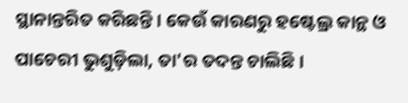ସ୍ଥାନାନ୍ତରିତ କରିଛନ୍ତି। କେଉଁ କାରଣରୁ ହଷ୍ଟେଲ୍ର କାନ୍ଥ ଓ ପାଚେରୀ ଭୁଶୁଡ଼ିଲା, ତା'ର ତଦନ୍ତ ଚାଲିଛି।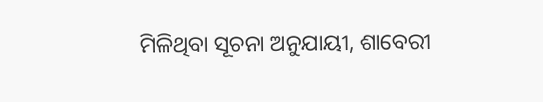ମିଳିଥିବା ସୂଚନା ଅନୁଯାୟୀ, ଶାବେରୀ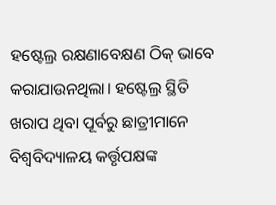ହଷ୍ଟେଲ୍ର ରକ୍ଷଣାବେକ୍ଷଣ ଠିକ୍ ଭାବେ କରାଯାଉନଥିଲା। ହଷ୍ଟେଲ୍ର ସ୍ଥିତି ଖରାପ ଥିବା ପୂର୍ବରୁ ଛାତ୍ରୀମାନେ ବିଶ୍ୱବିଦ୍ୟାଳୟ କର୍ତ୍ତୃପକ୍ଷଙ୍କ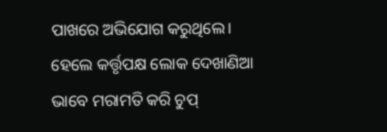ପାଖରେ ଅଭିଯୋଗ କରୁଥିଲେ। ହେଲେ କର୍ତ୍ତୃପକ୍ଷ ଲୋକ ଦେଖାଣିଆ ଭାବେ ମରାମତି କରି ଚୁପ୍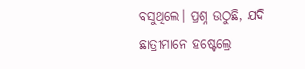ବସୁଥିଲେ। ପ୍ରଶ୍ନ ଉଠୁଛି, ଯଦି ଛାତ୍ରୀମାନେ ହଷ୍ଟେଲ୍ରେ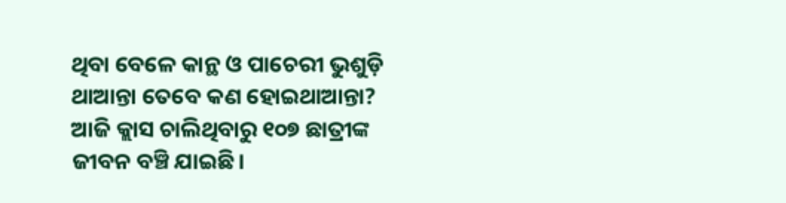ଥିବା ବେଳେ କାନ୍ଥ ଓ ପାଚେରୀ ଭୁଶୁଡ଼ି ଥାଆନ୍ତା ତେବେ କଣ ହୋଇଥାଆନ୍ତା? ଆଜି କ୍ଲାସ ଚାଲିଥିବାରୁ ୧୦୭ ଛାତ୍ରୀଙ୍କ ଜୀବନ ବଞ୍ଚି ଯାଇଛି।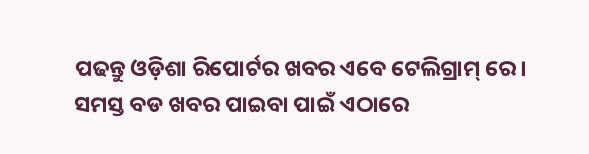ପଢନ୍ତୁ ଓଡ଼ିଶା ରିପୋର୍ଟର ଖବର ଏବେ ଟେଲିଗ୍ରାମ୍ ରେ। ସମସ୍ତ ବଡ ଖବର ପାଇବା ପାଇଁ ଏଠାରେ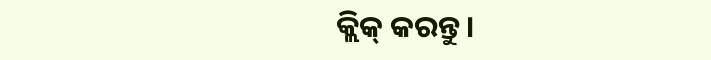କ୍ଲିକ୍ କରନ୍ତୁ।